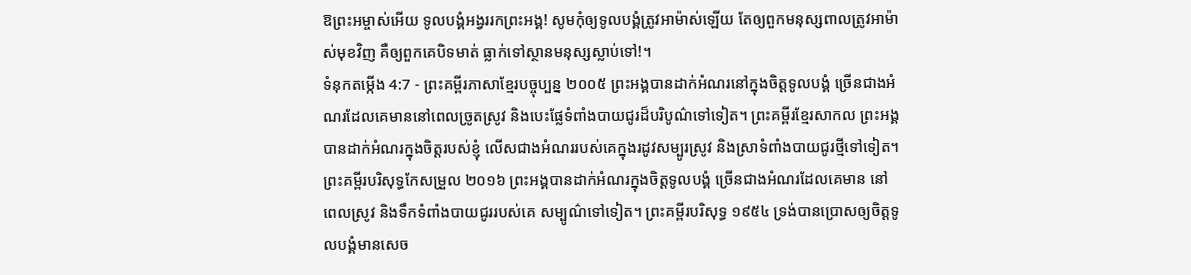ឱព្រះអម្ចាស់អើយ ទូលបង្គំអង្វររកព្រះអង្គ! សូមកុំឲ្យទូលបង្គំត្រូវអាម៉ាស់ឡើយ តែឲ្យពួកមនុស្សពាលត្រូវអាម៉ាស់មុខវិញ គឺឲ្យពួកគេបិទមាត់ ធ្លាក់ទៅស្ថានមនុស្សស្លាប់ទៅ!។
ទំនុកតម្កើង 4:7 - ព្រះគម្ពីរភាសាខ្មែរបច្ចុប្បន្ន ២០០៥ ព្រះអង្គបានដាក់អំណរនៅក្នុងចិត្តទូលបង្គំ ច្រើនជាងអំណរដែលគេមាននៅពេលច្រូតស្រូវ និងបេះផ្លែទំពាំងបាយជូរដ៏បរិបូណ៌ទៅទៀត។ ព្រះគម្ពីរខ្មែរសាកល ព្រះអង្គបានដាក់អំណរក្នុងចិត្តរបស់ខ្ញុំ លើសជាងអំណររបស់គេក្នុងរដូវសម្បូរស្រូវ និងស្រាទំពាំងបាយជូរថ្មីទៅទៀត។ ព្រះគម្ពីរបរិសុទ្ធកែសម្រួល ២០១៦ ព្រះអង្គបានដាក់អំណរក្នុងចិត្តទូលបង្គំ ច្រើនជាងអំណរដែលគេមាន នៅពេលស្រូវ និងទឹកទំពាំងបាយជូររបស់គេ សម្បូណ៌ទៅទៀត។ ព្រះគម្ពីរបរិសុទ្ធ ១៩៥៤ ទ្រង់បានប្រោសឲ្យចិត្តទូលបង្គំមានសេច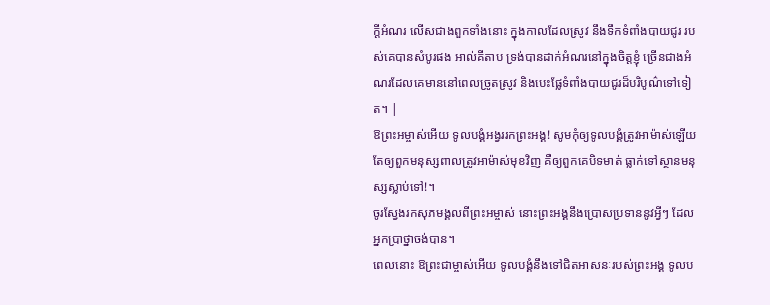ក្ដីអំណរ លើសជាងពួកទាំងនោះ ក្នុងកាលដែលស្រូវ នឹងទឹកទំពាំងបាយជូរ របស់គេបានសំបូរផង អាល់គីតាប ទ្រង់បានដាក់អំណរនៅក្នុងចិត្តខ្ញុំ ច្រើនជាងអំណរដែលគេមាននៅពេលច្រូតស្រូវ និងបេះផ្លែទំពាំងបាយជូរដ៏បរិបូណ៌ទៅទៀត។ |
ឱព្រះអម្ចាស់អើយ ទូលបង្គំអង្វររកព្រះអង្គ! សូមកុំឲ្យទូលបង្គំត្រូវអាម៉ាស់ឡើយ តែឲ្យពួកមនុស្សពាលត្រូវអាម៉ាស់មុខវិញ គឺឲ្យពួកគេបិទមាត់ ធ្លាក់ទៅស្ថានមនុស្សស្លាប់ទៅ!។
ចូរស្វែងរកសុភមង្គលពីព្រះអម្ចាស់ នោះព្រះអង្គនឹងប្រោសប្រទាននូវអ្វីៗ ដែលអ្នកប្រាថ្នាចង់បាន។
ពេលនោះ ឱព្រះជាម្ចាស់អើយ ទូលបង្គំនឹងទៅជិតអាសនៈរបស់ព្រះអង្គ ទូលប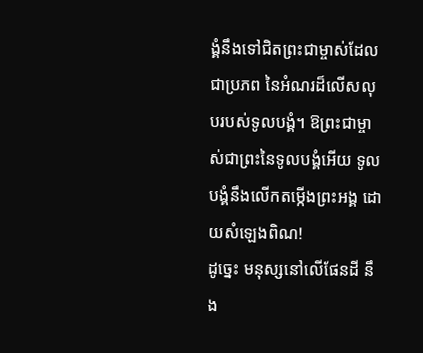ង្គំនឹងទៅជិតព្រះជាម្ចាស់ដែលជាប្រភព នៃអំណរដ៏លើសលុបរបស់ទូលបង្គំ។ ឱព្រះជាម្ចាស់ជាព្រះនៃទូលបង្គំអើយ ទូលបង្គំនឹងលើកតម្កើងព្រះអង្គ ដោយសំឡេងពិណ!
ដូច្នេះ មនុស្សនៅលើផែនដី នឹង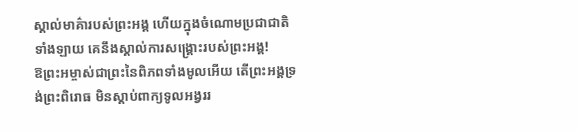ស្គាល់មាគ៌ារបស់ព្រះអង្គ ហើយក្នុងចំណោមប្រជាជាតិទាំងឡាយ គេនឹងស្គាល់ការសង្គ្រោះរបស់ព្រះអង្គ!
ឱព្រះអម្ចាស់ជាព្រះនៃពិភពទាំងមូលអើយ តើព្រះអង្គទ្រង់ព្រះពិរោធ មិនស្ដាប់ពាក្យទូលអង្វររ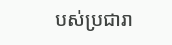បស់ប្រជារា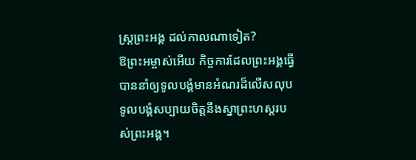ស្ត្រព្រះអង្គ ដល់កាលណាទៀត?
ឱព្រះអម្ចាស់អើយ កិច្ចការដែលព្រះអង្គធ្វើ បាននាំឲ្យទូលបង្គំមានអំណរដ៏លើសលុប ទូលបង្គំសប្បាយចិត្តនឹងស្នាព្រះហស្ដរបស់ព្រះអង្គ។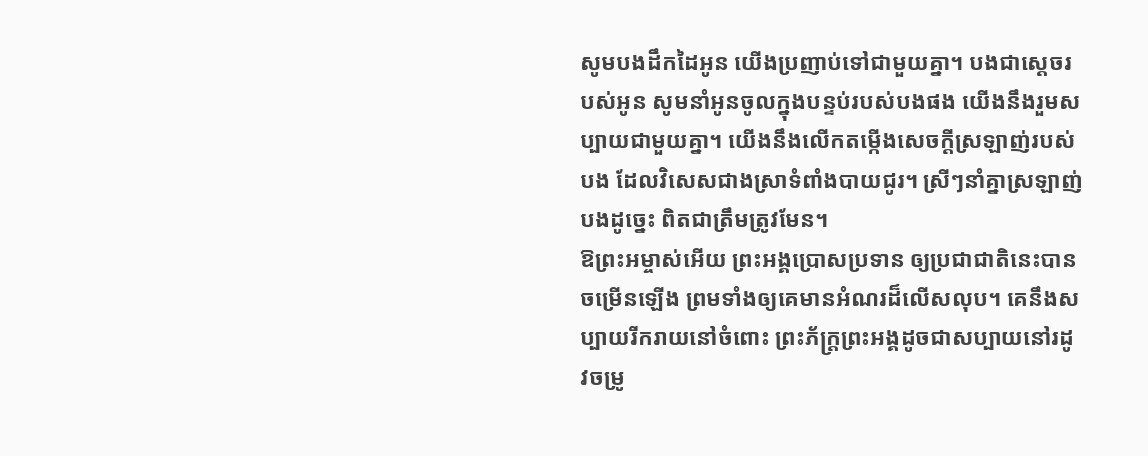សូមបងដឹកដៃអូន យើងប្រញាប់ទៅជាមួយគ្នា។ បងជាស្ដេចរបស់អូន សូមនាំអូនចូលក្នុងបន្ទប់របស់បងផង យើងនឹងរួមសប្បាយជាមួយគ្នា។ យើងនឹងលើកតម្កើងសេចក្ដីស្រឡាញ់របស់បង ដែលវិសេសជាងស្រាទំពាំងបាយជូរ។ ស្រីៗនាំគ្នាស្រឡាញ់បងដូច្នេះ ពិតជាត្រឹមត្រូវមែន។
ឱព្រះអម្ចាស់អើយ ព្រះអង្គប្រោសប្រទាន ឲ្យប្រជាជាតិនេះបានចម្រើនឡើង ព្រមទាំងឲ្យគេមានអំណរដ៏លើសលុប។ គេនឹងសប្បាយរីករាយនៅចំពោះ ព្រះភ័ក្ត្រព្រះអង្គដូចជាសប្បាយនៅរដូវចម្រូ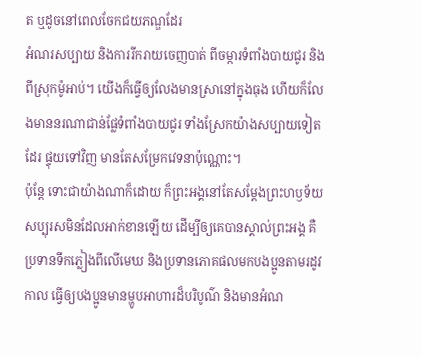ត ឬដូចនៅពេលចែកជយភណ្ឌដែរ
អំណរសប្បាយ និងការរីករាយចេញបាត់ ពីចម្ការទំពាំងបាយជូរ និងពីស្រុកម៉ូអាប់។ យើងក៏ធ្វើឲ្យលែងមានស្រានៅក្នុងធុង ហើយក៏លែងមាននរណាជាន់ផ្លែទំពាំងបាយជូរ ទាំងស្រែកយ៉ាងសប្បាយទៀតដែរ ផ្ទុយទៅវិញ មានតែសម្រែកវេទនាប៉ុណ្ណោះ។
ប៉ុន្តែ ទោះជាយ៉ាងណាក៏ដោយ ក៏ព្រះអង្គនៅតែសម្តែងព្រះហឫទ័យសប្បុរសមិនដែលអាក់ខានឡើយ ដើម្បីឲ្យគេបានស្គាល់ព្រះអង្គ គឺប្រទានទឹកភ្លៀងពីលើមេឃ និងប្រទានភោគផលមកបងប្អូនតាមរដូវកាល ធ្វើឲ្យបងប្អូនមានម្ហូបអាហារដ៏បរិបូណ៌ និងមានអំណ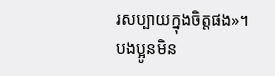រសប្បាយក្នុងចិត្តផង»។
បងប្អូនមិន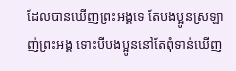ដែលបានឃើញព្រះអង្គទេ តែបងប្អូនស្រឡាញ់ព្រះអង្គ ទោះបីបងប្អូននៅតែពុំទាន់ឃើញ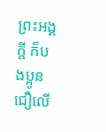ព្រះអង្គក្ដី ក៏បងប្អូនជឿលើ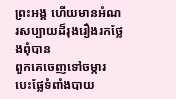ព្រះអង្គ ហើយមានអំណរសប្បាយដ៏រុងរឿងរកថ្លែងពុំបាន
ពួកគេចេញទៅចម្ការ បេះផ្លែទំពាំងបាយ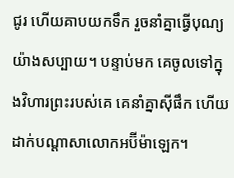ជូរ ហើយគាបយកទឹក រួចនាំគ្នាធ្វើបុណ្យយ៉ាងសប្បាយ។ បន្ទាប់មក គេចូលទៅក្នុងវិហារព្រះរបស់គេ គេនាំគ្នាស៊ីផឹក ហើយដាក់បណ្ដាសាលោកអប៊ីម៉ាឡេក។